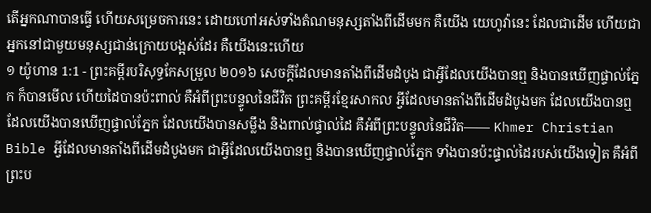តើអ្នកណាបានធ្វើ ហើយសម្រេចការនេះ ដោយហៅអស់ទាំងតំណមនុស្សតាំងពីដើមមក គឺយើង យេហូវ៉ានេះ ដែលជាដើម ហើយជាអ្នកនៅជាមួយមនុស្សជាន់ក្រោយបង្អស់ដែរ គឺយើងនេះហើយ
១ យ៉ូហាន 1:1 - ព្រះគម្ពីរបរិសុទ្ធកែសម្រួល ២០១៦ សេចក្ដីដែលមានតាំងពីដើមដំបូង ជាអ្វីដែលយើងបានឮ និងបានឃើញផ្ទាល់ភ្នែក ក៏បានមើល ហើយដៃបានប៉ះពាល់ គឺអំពីព្រះបន្ទូលនៃជីវិត ព្រះគម្ពីរខ្មែរសាកល អ្វីដែលមានតាំងពីដើមដំបូងមក ដែលយើងបានឮ ដែលយើងបានឃើញផ្ទាល់ភ្នែក ដែលយើងបានសម្លឹង និងពាល់ផ្ទាល់ដៃ គឺអំពីព្រះបន្ទូលនៃជីវិត—— Khmer Christian Bible អ្វីដែលមានតាំងពីដើមដំបូងមក ជាអ្វីដែលយើងបានឮ និងបានឃើញផ្ទាល់ភ្នែក ទាំងបានប៉ះផ្ទាល់ដៃរបស់យើងទៀត គឺអំពីព្រះប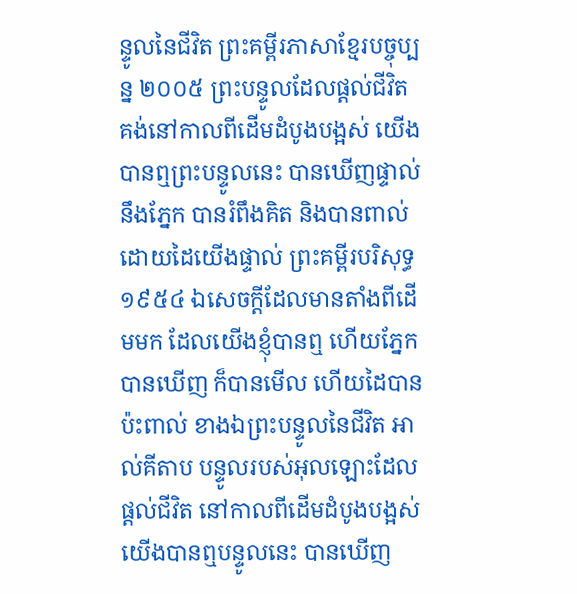ន្ទូលនៃជីវិត ព្រះគម្ពីរភាសាខ្មែរបច្ចុប្បន្ន ២០០៥ ព្រះបន្ទូលដែលផ្ដល់ជីវិត គង់នៅកាលពីដើមដំបូងបង្អស់ យើងបានឮព្រះបន្ទូលនេះ បានឃើញផ្ទាល់នឹងភ្នែក បានរំពឹងគិត និងបានពាល់ដោយដៃយើងផ្ទាល់ ព្រះគម្ពីរបរិសុទ្ធ ១៩៥៤ ឯសេចក្ដីដែលមានតាំងពីដើមមក ដែលយើងខ្ញុំបានឮ ហើយភ្នែកបានឃើញ ក៏បានមើល ហើយដៃបានប៉ះពាល់ ខាងឯព្រះបន្ទូលនៃជីវិត អាល់គីតាប បន្ទូលរបស់អុលឡោះដែលផ្ដល់ជីវិត នៅកាលពីដើមដំបូងបង្អស់ យើងបានឮបន្ទូលនេះ បានឃើញ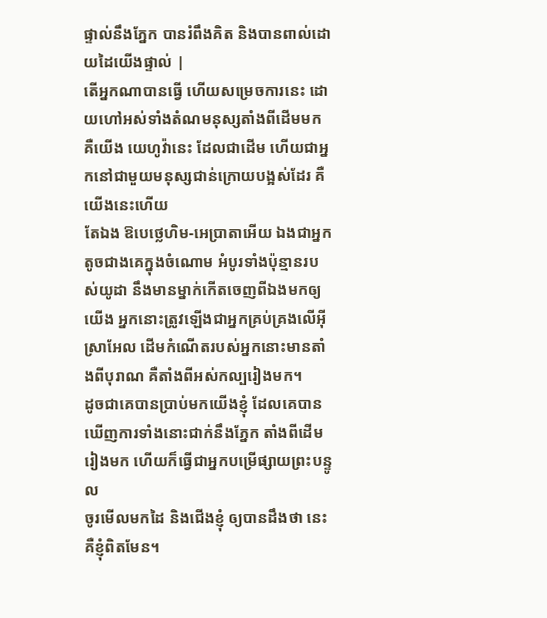ផ្ទាល់នឹងភ្នែក បានរំពឹងគិត និងបានពាល់ដោយដៃយើងផ្ទាល់ |
តើអ្នកណាបានធ្វើ ហើយសម្រេចការនេះ ដោយហៅអស់ទាំងតំណមនុស្សតាំងពីដើមមក គឺយើង យេហូវ៉ានេះ ដែលជាដើម ហើយជាអ្នកនៅជាមួយមនុស្សជាន់ក្រោយបង្អស់ដែរ គឺយើងនេះហើយ
តែឯង ឱបេថ្លេហិម-អេប្រាតាអើយ ឯងជាអ្នកតូចជាងគេក្នុងចំណោម អំបូរទាំងប៉ុន្មានរបស់យូដា នឹងមានម្នាក់កើតចេញពីឯងមកឲ្យយើង អ្នកនោះត្រូវឡើងជាអ្នកគ្រប់គ្រងលើអ៊ីស្រាអែល ដើមកំណើតរបស់អ្នកនោះមានតាំងពីបុរាណ គឺតាំងពីអស់កល្បរៀងមក។
ដូចជាគេបានប្រាប់មកយើងខ្ញុំ ដែលគេបានឃើញការទាំងនោះជាក់នឹងភ្នែក តាំងពីដើមរៀងមក ហើយក៏ធ្វើជាអ្នកបម្រើផ្សាយព្រះបន្ទូល
ចូរមើលមកដៃ និងជើងខ្ញុំ ឲ្យបានដឹងថា នេះគឺខ្ញុំពិតមែន។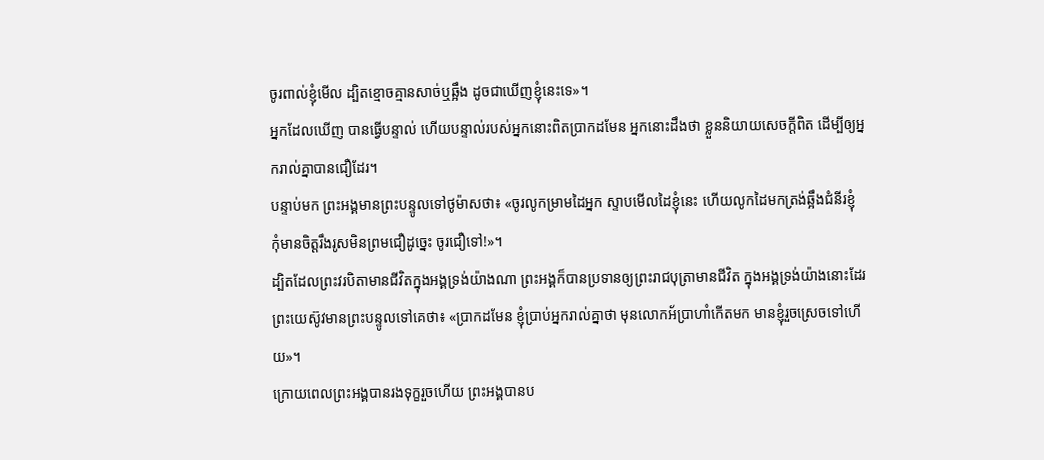ចូរពាល់ខ្ញុំមើល ដ្បិតខ្មោចគ្មានសាច់ឬឆ្អឹង ដូចជាឃើញខ្ញុំនេះទេ»។
អ្នកដែលឃើញ បានធ្វើបន្ទាល់ ហើយបន្ទាល់របស់អ្នកនោះពិតប្រាកដមែន អ្នកនោះដឹងថា ខ្លួននិយាយសេចក្ដីពិត ដើម្បីឲ្យអ្នករាល់គ្នាបានជឿដែរ។
បន្ទាប់មក ព្រះអង្គមានព្រះបន្ទូលទៅថូម៉ាសថា៖ «ចូរលូកម្រាមដៃអ្នក ស្ទាបមើលដៃខ្ញុំនេះ ហើយលូកដៃមកត្រង់ឆ្អឹងជំនីរខ្ញុំ កុំមានចិត្តរឹងរូសមិនព្រមជឿដូច្នេះ ចូរជឿទៅ!»។
ដ្បិតដែលព្រះវរបិតាមានជីវិតក្នុងអង្គទ្រង់យ៉ាងណា ព្រះអង្គក៏បានប្រទានឲ្យព្រះរាជបុត្រាមានជីវិត ក្នុងអង្គទ្រង់យ៉ាងនោះដែរ
ព្រះយេស៊ូវមានព្រះបន្ទូលទៅគេថា៖ «ប្រាកដមែន ខ្ញុំប្រាប់អ្នករាល់គ្នាថា មុនលោកអ័ប្រាហាំកើតមក មានខ្ញុំរួចស្រេចទៅហើយ»។
ក្រោយពេលព្រះអង្គបានរងទុក្ខរួចហើយ ព្រះអង្គបានប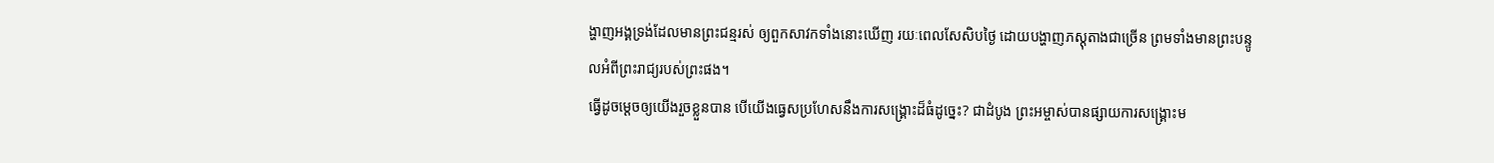ង្ហាញអង្គទ្រង់ដែលមានព្រះជន្មរស់ ឲ្យពួកសាវកទាំងនោះឃើញ រយៈពេលសែសិបថ្ងៃ ដោយបង្ហាញភស្តុតាងជាច្រើន ព្រមទាំងមានព្រះបន្ទូលអំពីព្រះរាជ្យរបស់ព្រះផង។
ធ្វើដូចម្តេចឲ្យយើងរួចខ្លួនបាន បើយើងធ្វេសប្រហែសនឹងការសង្គ្រោះដ៏ធំដូច្នេះ? ជាដំបូង ព្រះអម្ចាស់បានផ្សាយការសង្គ្រោះម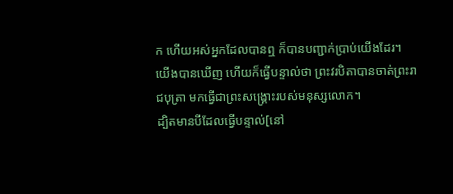ក ហើយអស់អ្នកដែលបានឮ ក៏បានបញ្ជាក់ប្រាប់យើងដែរ។
យើងបានឃើញ ហើយក៏ធ្វើបន្ទាល់ថា ព្រះវរបិតាបានចាត់ព្រះរាជបុត្រា មកធ្វើជាព្រះសង្គ្រោះរបស់មនុស្សលោក។
ដ្បិតមានបីដែលធ្វើបន្ទាល់[នៅ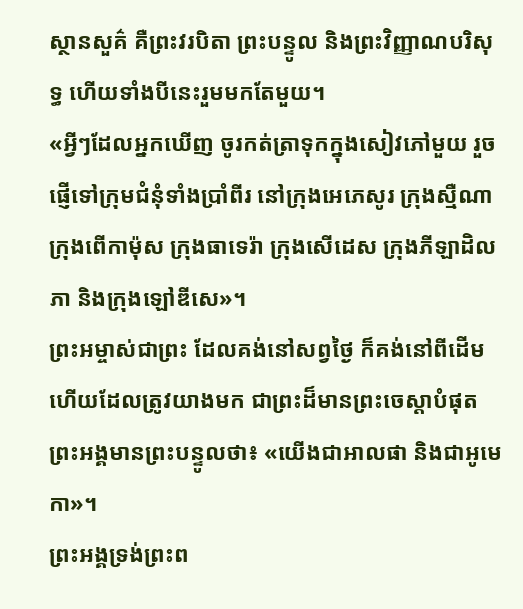ស្ថានសួគ៌ គឺព្រះវរបិតា ព្រះបន្ទូល និងព្រះវិញ្ញាណបរិសុទ្ធ ហើយទាំងបីនេះរួមមកតែមួយ។
«អ្វីៗដែលអ្នកឃើញ ចូរកត់ត្រាទុកក្នុងសៀវភៅមួយ រួចផ្ញើទៅក្រុមជំនុំទាំងប្រាំពីរ នៅក្រុងអេភេសូរ ក្រុងស្មឺណា ក្រុងពើកាម៉ុស ក្រុងធាទេរ៉ា ក្រុងសើដេស ក្រុងភីឡាដិលភា និងក្រុងឡៅឌីសេ»។
ព្រះអម្ចាស់ជាព្រះ ដែលគង់នៅសព្វថ្ងៃ ក៏គង់នៅពីដើម ហើយដែលត្រូវយាងមក ជាព្រះដ៏មានព្រះចេស្តាបំផុត ព្រះអង្គមានព្រះបន្ទូលថា៖ «យើងជាអាលផា និងជាអូមេកា»។
ព្រះអង្គទ្រង់ព្រះព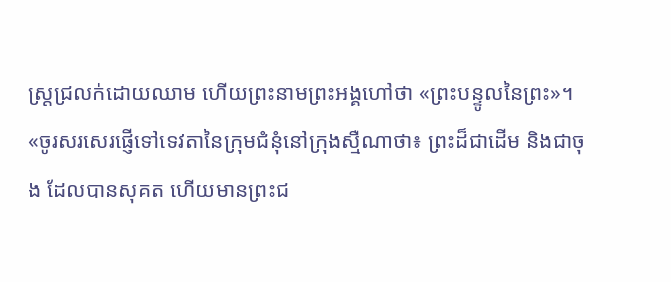ស្ត្រជ្រលក់ដោយឈាម ហើយព្រះនាមព្រះអង្គហៅថា «ព្រះបន្ទូលនៃព្រះ»។
«ចូរសរសេរផ្ញើទៅទេវតានៃក្រុមជំនុំនៅក្រុងស្មឺណាថា៖ ព្រះដ៏ជាដើម និងជាចុង ដែលបានសុគត ហើយមានព្រះជ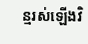ន្មរស់ឡើងវិ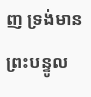ញ ទ្រង់មានព្រះបន្ទូល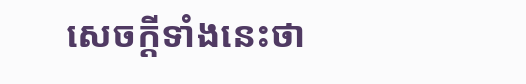សេចក្ដីទាំងនេះថា